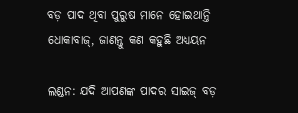ବଡ଼ ପାଦ ଥିବା ପୁରୁଷ ମାନେ ହୋଇଥାନ୍ତି ଧୋକାବାଜ୍, ଜାଣନ୍ତୁ କଣ କହୁଛି ଅଧ୍ୟୟନ

ଲଣ୍ଡନ: ଯଦି ଆପଣଙ୍କ ପାଦର ସାଇଜ୍ ବଡ଼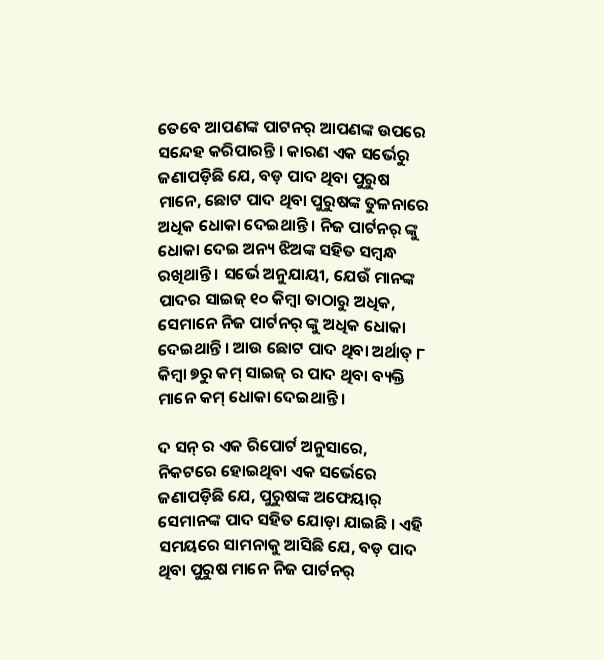ତେବେ ଆପଣଙ୍କ ପାଟନର୍ ଆପଣଙ୍କ ଉପରେ ସନ୍ଦେହ କରିପାରନ୍ତି । କାରଣ ଏକ ସର୍ଭେରୁ ଜଣାପଡ଼ିଛି ଯେ, ବଡ଼ ପାଦ ଥିବା ପୁରୁଷ ମାନେ, ଛୋଟ ପାଦ ଥିବା ପୁରୁଷଙ୍କ ତୁଳନାରେ ଅଧିକ ଧୋକା ଦେଇଥାନ୍ତି । ନିଜ ପାର୍ଟନର୍ ଙ୍କୁ ଧୋକା ଦେଇ ଅନ୍ୟ ଝିଅଙ୍କ ସହିତ ସମ୍ବନ୍ଧ ରଖିଥାନ୍ତି । ସର୍ଭେ ଅନୁଯାୟୀ, ଯେଉଁ ମାନଙ୍କ ପାଦର ସାଇଜ୍ ୧୦ କିମ୍ବା ତାଠାରୁ ଅଧିକ, ସେମାନେ ନିଜ ପାର୍ଟନର୍ ଙ୍କୁ ଅଧିକ ଧୋକା ଦେଇଥାନ୍ତି । ଆଉ ଛୋଟ ପାଦ ଥିବା ଅର୍ଥାତ୍ ୮ କିମ୍ବା ୭ରୁ କମ୍ ସାଇଜ୍ ର ପାଦ ଥିବା ବ୍ୟକ୍ତି ମାନେ କମ୍ ଧୋକା ଦେଇଥାନ୍ତି ।

ଦ ସନ୍ ର ଏକ ରିପୋର୍ଟ ଅନୁସାରେ, ନିକଟରେ ହୋଇଥିବା ଏକ ସର୍ଭେରେ ଜଣାପଡ଼ିଛି ଯେ, ପୁରୁଷଙ୍କ ଅଫେୟାର୍ ସେମାନଙ୍କ ପାଦ ସହିତ ଯୋଡ଼ା ଯାଇଛି । ଏହି ସମୟରେ ସାମନାକୁ ଆସିଛି ଯେ, ବଡ଼ ପାଦ ଥିବା ପୁରୁଷ ମାନେ ନିଜ ପାର୍ଟନର୍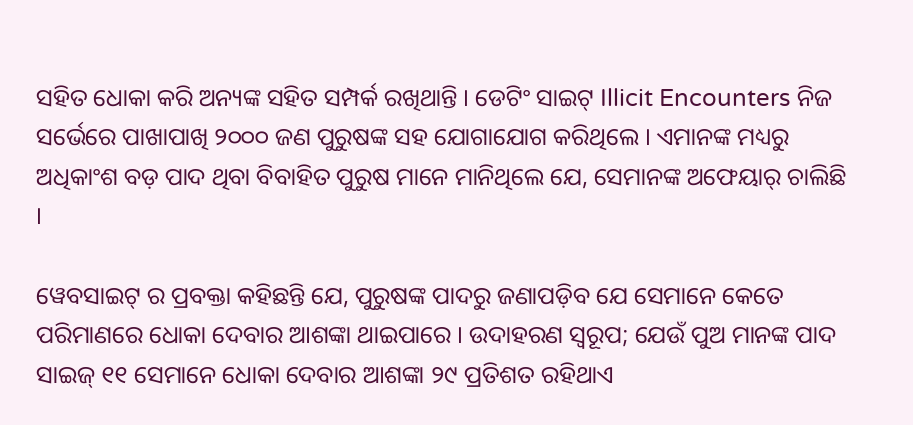ସହିତ ଧୋକା କରି ଅନ୍ୟଙ୍କ ସହିତ ସମ୍ପର୍କ ରଖିଥାନ୍ତି । ଡେଟିଂ ସାଇଟ୍ Illicit Encounters ନିଜ ସର୍ଭେରେ ପାଖାପାଖି ୨୦୦୦ ଜଣ ପୁରୁଷଙ୍କ ସହ ଯୋଗାଯୋଗ କରିଥିଲେ । ଏମାନଙ୍କ ମଧ୍ୟରୁ ଅଧିକାଂଶ ବଡ଼ ପାଦ ଥିବା ବିବାହିତ ପୁରୁଷ ମାନେ ମାନିଥିଲେ ଯେ, ସେମାନଙ୍କ ଅଫେୟାର୍ ଚାଲିଛି ।

ୱେବସାଇଟ୍ ର ପ୍ରବକ୍ତା କହିଛନ୍ତି ଯେ, ପୁରୁଷଙ୍କ ପାଦରୁ ଜଣାପଡ଼ିବ ଯେ ସେମାନେ କେତେ ପରିମାଣରେ ଧୋକା ଦେବାର ଆଶଙ୍କା ଥାଇପାରେ । ଉଦାହରଣ ସ୍ୱରୂପ; ଯେଉଁ ପୁଅ ମାନଙ୍କ ପାଦ ସାଇଜ୍ ୧୧ ସେମାନେ ଧୋକା ଦେବାର ଆଶଙ୍କା ୨୯ ପ୍ରତିଶତ ରହିଥାଏ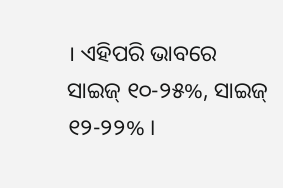। ଏହିପରି ଭାବରେ ସାଇଜ୍ ୧୦-୨୫%, ସାଇଜ୍ ୧୨-୨୨% ।